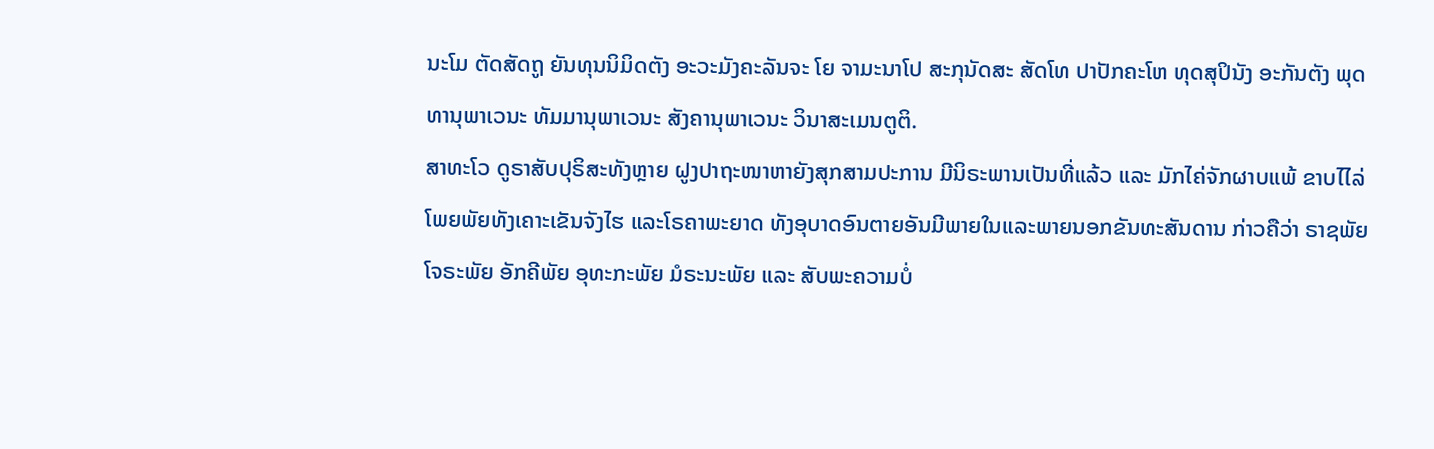ນະໂມ ຕັດສັດຖູ ຍັນທຸນນິມິດຕັງ ອະວະມັງຄະລັນຈະ ໂຍ ຈາມະນາໂປ ສະກຸນັດສະ ສັດໂທ ປາປັກຄະໂຫ ທຸດສຸປິນັງ ອະກັນຕັງ ພຸດທານຸພາເວນະ ທັມມານຸພາເວນະ ສັງຄານຸພາເວນະ ວິນາສະເມນຕູຕິ.
ສາທະໂວ ດູຣາສັບປຸຣິສະທັງຫຼາຍ ຝູງປາຖະໜາຫາຍັງສຸກສາມປະການ ມີນິຣະພານເປັນທີ່ແລ້ວ ແລະ ມັກໄຄ່ຈັກຜາບແພ້ ຂາບໄໄລ່ໂພຍພັຍທັງເຄາະເຂັນຈັງໄຮ ແລະໂຣຄາພະຍາດ ທັງອຸບາດອົນຕາຍອັນມີພາຍໃນແລະພາຍນອກຂັນທະສັນດານ ກ່າວຄືວ່າ ຣາຊພັຍ ໂຈຣະພັຍ ອັກຄີພັຍ ອຸທະກະພັຍ ມໍຣະນະພັຍ ແລະ ສັບພະຄວາມບໍ່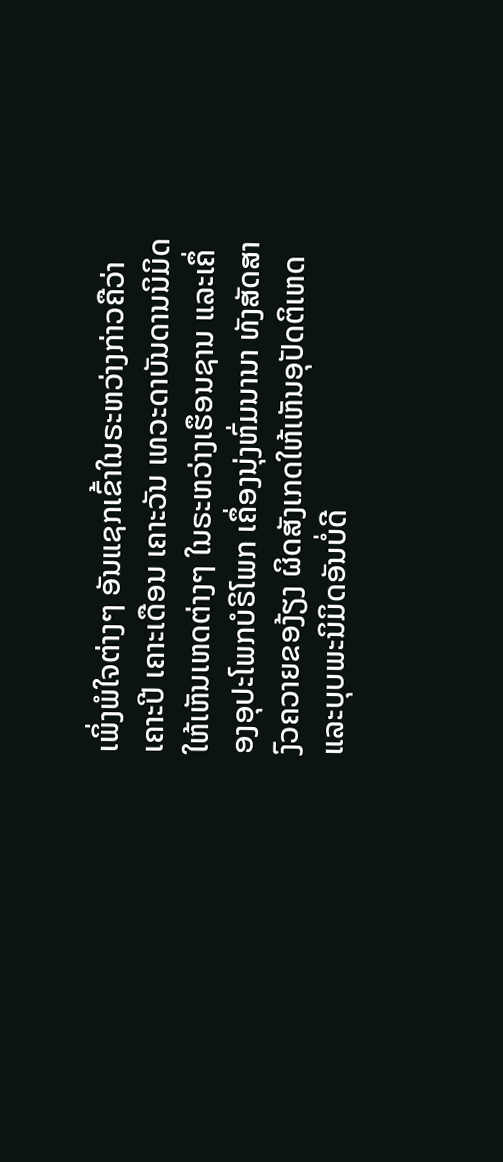ເພິ່ງພໍໃຈຕ່າງໆ ອັນແຊກເຂົ້າໃນຣະຫວ່າງກ່າວຄືວ່າ ເຄາະປີ ເຄາະເດືອນ ເຄາະວັນ ເທວະດາບັນດານນິມິດໃຫ້ເຫັນເຫດຕ່າງໆ ໃນຣະຫວ່າງເຮຶອນຊານ ແລະເຄຶ່ອງອຸປະໂພກບໍຣິໂພກ ເຄຶ່ອງນຸ່ງຫົ່ມນານາ ທັງສັດສາງົວຄວາຍຂອງ້ຽງ ຜິດສັງເກດໃຫ້ເຫັນອຸປັດຕິເຫດ ແລະບຸບພະນິມິດອັນບໍ່ດີ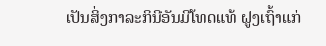ເປັນສິ່ງກາລະກິນີອັນມີໂທດແທ້ ຝູງເຖົ້າແກ່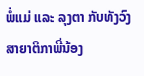ພໍ່ແມ່ ແລະ ລຸງຕາ ກັບທັງວົງສາຍາຕິກາພີ່ນ້ອງ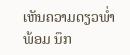ເຫັນຄວາມດຽວພໍ່າພ້ອມ ນຶກ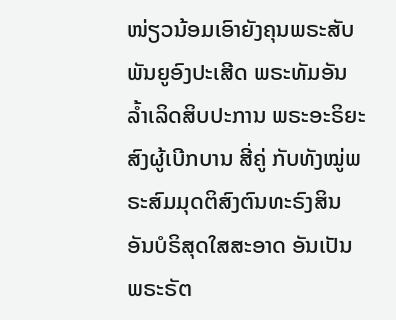ໜ່ຽວນ້ອມເອົາຍັງຄຸນພຣະສັບພັນຍູອົງປະເສີດ ພຣະທັມອັນລໍ້າເລິດສິບປະການ ພຣະອະຣິຍະສົງຜູ້ເບີກບານ ສີ່ຄູ່ ກັບທັງໝູ່ພຣະສົມມຸດຕິສົງຕົນທະຣົງສິນອັນບໍຣິສຸດໃສສະອາດ ອັນເປັນພຣະຣັຕ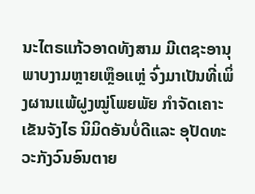ນະໄຕຣແກ້ວອາດທັງສາມ ມີເຕຊະອານຸພາບງາມຫຼາຍເຫຼຶອແຫຼ່ ຈົ່ງມາເປັນທີ່ເພິ່ງຜານແພ້ຝູງໝູ່ໂພຍພັຍ ກໍາຈັດເຄາະເຂັນຈັງໄຣ ນິມິດອັນບໍ່ດີແລະ ອຸປັດທະວະກັງວົນອົນຕາຍ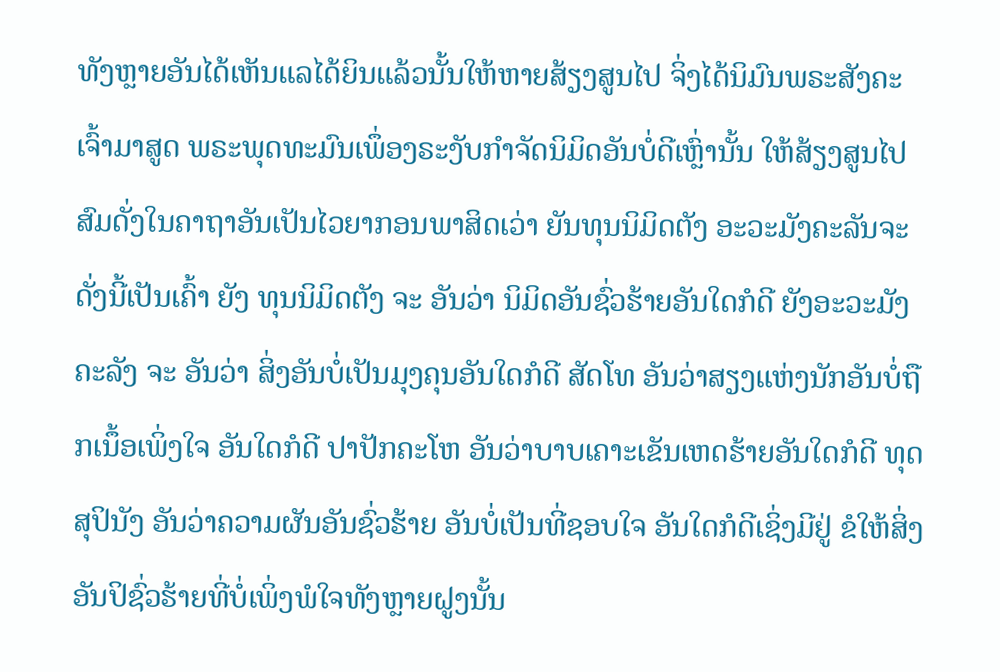ທັງຫຼາຍອັນໄດ້ເຫັນແລໄດ້ຍິນແລ້ວນັ້ນໃຫ້ຫາຍສ້ຽງສູນໄປ ຈິ່ງໄດ້ນິມົນພຣະສັງຄະເຈົ້າມາສູດ ພຣະພຸດທະມົນເພຶ່ອງຣະງັບກໍາຈັດນິມິດອັນບໍ່ດີເຫຼົ່ານັ້ນ ໃຫ້ສ້ຽງສູນໄປ ສົມດັ່ງໃນຄາຖາອັນເປັນໄວຍາກອນພາສິດເວ່າ ຍັນທຸນນິມິດຕັງ ອະວະມັງຄະລັນຈະ ດັ່ງນີ້ເປັນເຄົ້າ ຍັງ ທຸນນິມິດຕັງ ຈະ ອັນວ່າ ນິມິດອັນຊົ່ວຮ້າຍອັນໃດກໍດີ ຍັງອະວະມັງຄະລັງ ຈະ ອັນວ່າ ສິ່ງອັນບໍ່ເປັນມຸງຄຸນອັນໃດກໍດີ ສັດໂທ ອັນວ່າສຽງແຫ່ງນັກອັນບໍ່ຖືກເນຶ້ອເພິ່ງໃຈ ອັນໃດກໍດີ ປາປັກຄະໂຫ ອັນວ່າບາບເຄາະເຂັນເຫດຮ້າຍອັນໃດກໍດີ ທຸດສຸປິນັງ ອັນວ່າຄວາມຜັນອັນຊົ່ວຮ້າຍ ອັນບໍ່ເປັນທີ່ຊອບໃຈ ອັນໃດກໍດີເຊິ່ງມີຢູ່ ຂໍໃຫ້ສິ່ງອັນປິຊົ່ວຮ້າຍທີ່ບໍ່ເພິ່ງພໍໃຈທັງຫຼາຍຝູງນັ້ນ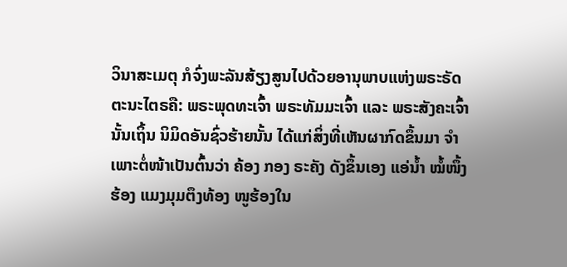ວິນາສະເມຕຸ ກໍຈົ່ງພະລັນສ້ຽງສູນໄປດ້ວຍອານຸພາບແຫ່ງພຣະຣັດຕະນະໄຕຣຄື: ພຣະພຸດທະເຈົ້າ ພຣະທັມມະເຈົ້າ ແລະ ພຣະສັງຄະເຈົ້ານັ້ນເຖິ້ນ ນິມິດອັນຊົ່ວຮ້າຍນັ້ນ ໄດ້ແກ່ສິ່ງທີ່ເຫັນຜາກົດຂຶ້ນມາ ຈໍາເພາະຕໍ່ໜ້າເປັນຕົ້ນວ່າ ຄ້ອງ ກອງ ຣະຄັງ ດັງຂຶ້ນເອງ ແອ່ນໍ້າ ໝໍ້ໜຶ້ງຮ້ອງ ແມງມຸມຕຶງທ້ອງ ໜູຮ້ອງໃນ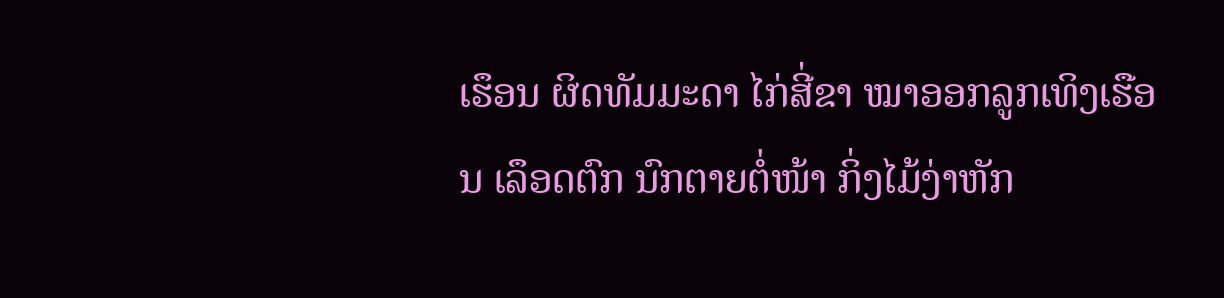ເຮຶອນ ຜິດທັມມະດາ ໄກ່ສີ່ຂາ ໝາອອກລູກເທິງເຮືອນ ເລຶອດຕົກ ນົກຕາຍຕໍ່ໜ້າ ກິ່ງໄມ້ງ່າຫັກ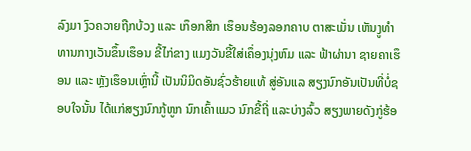ລົງມາ ງົວຄວາຍຖືກບ້ວງ ແລະ ເກຶອກສິກ ເຮຶອນຮ້ອງລອກຄາບ ຕາສະເມັ່ນ ເຫັນງູທໍາທານກາງເວັນຂຶ້ນເຮຶອນ ຂີ້ໄກ່ຂາງ ແມງວັນຂີ້ໃສ່ເຄຶ່ອງນຸ່ງຫົມ ແລະ ຟ້າຜ່ານາ ຊາຍຄາເຮຶອນ ແລະ ຫຼັງເຮຶອນເຫຼົ່ານີ້ ເປັນນິມິດອັນຊົ່ວຮ້າຍແທ້ ສູ່ອັນແລ ສຽງນົກອັນເປັນທີ່ບໍ່ຊອບໃຈນັ້ນ ໄດ້ແກ່ສຽງນົກກູ້ຫູກ ນົກເຄົ້າແມວ ນົກຂີ້ຖີ່ ແລະບ່າງລົ້ວ ສຽງພາຍດັງກູ່ຮ້ອ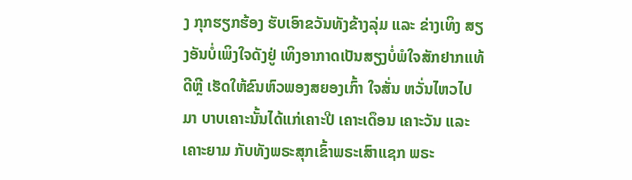ງ ກຸກຮຽກຮ້ອງ ຮັບເອົາຂວັນທັງຂ້າງລຸ່ມ ແລະ ຂ່າງເທິງ ສຽງອັນບໍ່ເພິງໃຈດັງຢູ່ ເທິງອາກາດເປັນສຽງບໍ່ພໍໃຈສັກຢາກແທ້ດີຫຼີ ເຮັດໃຫ້ຂົນຫົວພອງສຍອງເກົ້າ ໃຈສັ່ນ ຫວັ່ນໄຫວໄປມາ ບາບເຄາະນັ້ນໄດ້ແກ່ເຄາະປີ ເຄາະເດຶອນ ເຄາະວັນ ແລະ ເຄາະຍາມ ກັບທັງພຣະສຸກເຂົ້າພຣະເສົາແຊກ ພຣະ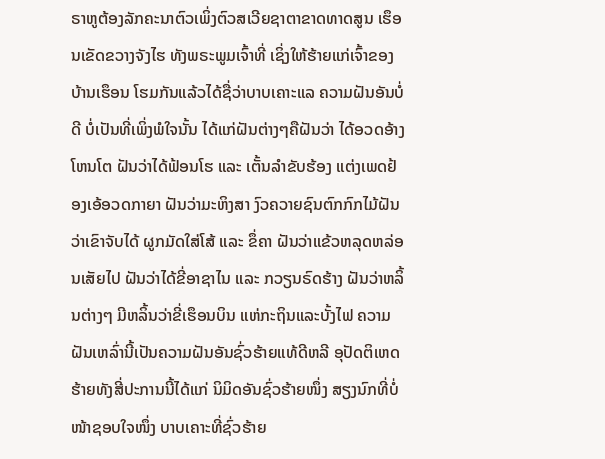ຣາຫູຕ້ອງລັກຄະນາຕົວເພິ່ງຕົວສເວີຍຊາຕາຂາດທາດສູນ ເຮຶອນເຂັດຂວາງຈັງໄຮ ທັງພຣະພູມເຈົ້າທີ່ ເຊິ່ງໃຫ້ຮ້າຍແກ່ເຈົ້າຂອງບ້ານເຮຶອນ ໂຮມກັນແລ້ວໄດ້ຊື່ວ່າບາບເຄາະແລ ຄວາມຝັນອັນບໍ່ດີ ບໍ່ເປັນທີ່ເພິ່ງພໍໃຈນັ້ນ ໄດ້ແກ່ຝັນຕ່າງໆຄືຝັນວ່າ ໄດ້ອວດອ້າງໂຫນໂຕ ຝັນວ່າໄດ້ຟ້ອນໂຮ ແລະ ເຕັ້ນລໍາຂັບຮ້ອງ ແຕ່ງເພດຢ້ອງເອ້ອວດກາຍາ ຝັນວ່າມະຫິງສາ ງົວຄວາຍຊົນຕົກກົກໄມ້ຝັນວ່າເຂົາຈັບໄດ້ ຜູກມັດໃສ່ໂສ້ ແລະ ຂຶ່ຄາ ຝັນວ່າແຂ້ວຫລຸດຫລ່ອນເສັຍໄປ ຝັນວ່າໄດ້ຂີ່ອາຊາໄນ ແລະ ກວຽນຣົດຮ້າງ ຝັນວ່າຫລິ້ນຕ່າງໆ ມີຫລິ້ນວ່າຂີ່ເຮຶອນບິນ ແຫ່ກະຖິນແລະບັ້ງໄຟ ຄວາມຝັນເຫລົ່ານີ້ເປັນຄວາມຝັນອັນຊົ່ວຮ້າຍແທ້ດີຫລີ ອຸປັດຕິເຫດຮ້າຍທັງສີ່ປະການນີ້ໄດ້ແກ່ ນິມິດອັນຊົ່ວຮ້າຍໜຶ່ງ ສຽງນົກທີ່ບໍ່ໜ້າຊອບໃຈໜຶ່ງ ບາບເຄາະທີ່ຊົ່ວຮ້າຍ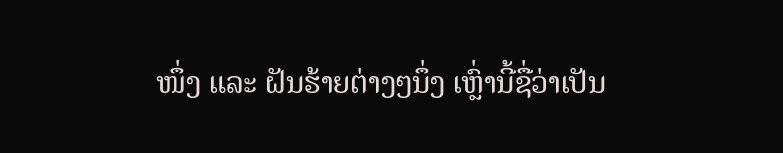ໜຶ່ງ ແລະ ຝັນຮ້າຍຕ່າງໆນຶ່ງ ເຫຼົ່ານີ້ຊື່ວ່າເປັນ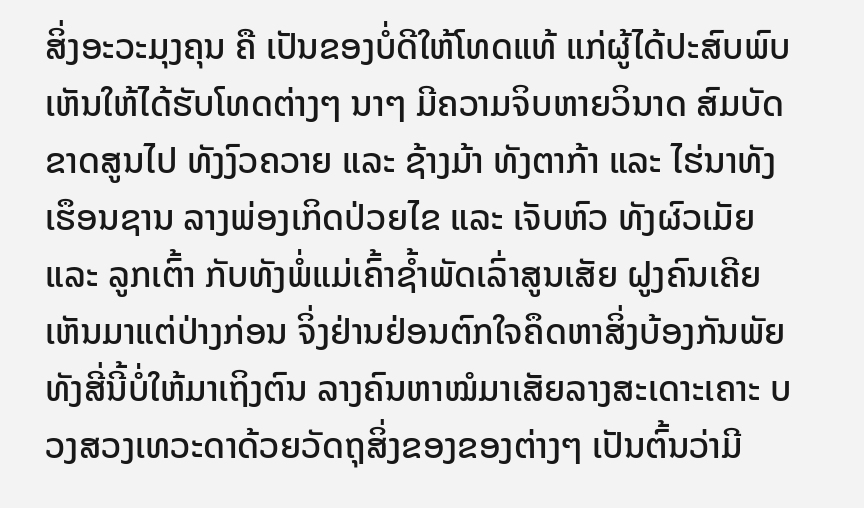ສິ່ງອະວະມຸງຄຸນ ຄື ເປັນຂອງບໍ່ດີໃຫ້ໂທດແທ້ ແກ່ຜູ້ໄດ້ປະສົບພົບເຫັນໃຫ້ໄດ້ຮັບໂທດຕ່າງໆ ນາໆ ມີຄວາມຈິບຫາຍວິນາດ ສົມບັດຂາດສູນໄປ ທັງງົວຄວາຍ ແລະ ຊ້າງມ້າ ທັງຕາກ້າ ແລະ ໄຮ່ນາທັງເຮຶອນຊານ ລາງພ່ອງເກິດປ່ວຍໄຂ ແລະ ເຈັບຫົວ ທັງຜົວເມັຍ ແລະ ລູກເຕົ້າ ກັບທັງພໍ່ແມ່ເຄົ້າຊໍ້າພັດເລົ່າສູນເສັຍ ຝູງຄົນເຄີຍເຫັນມາແຕ່ປ່າງກ່ອນ ຈິ່ງຢ່ານຢ່ອນຕົກໃຈຄຶດຫາສິ່ງບ້ອງກັນພັຍທັງສີ່ນີ້ບໍ່ໃຫ້ມາເຖິງຕົນ ລາງຄົນຫາໝໍມາເສັຍລາງສະເດາະເຄາະ ບວງສວງເທວະດາດ້ວຍວັດຖຸສິ່ງຂອງຂອງຕ່າງໆ ເປັນຕົ້ນວ່າມີ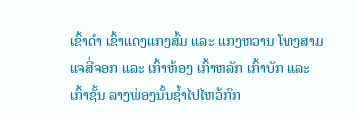ເຂົ້າດໍາ ເຂົ້າແດງແກງສົ້ມ ແລະ ແກງຫວານ ໂທງສາມແຈສີ່ຈອກ ແລະ ເກົ້າຫ້ອງ ເກົ້າຫລັກ ເກົ້າບັກ ແລະ ເກົ້າຊັ້ນ ລາງພ່ອງນັ້ນຊໍ້າໄປໄຫວ້ກົກ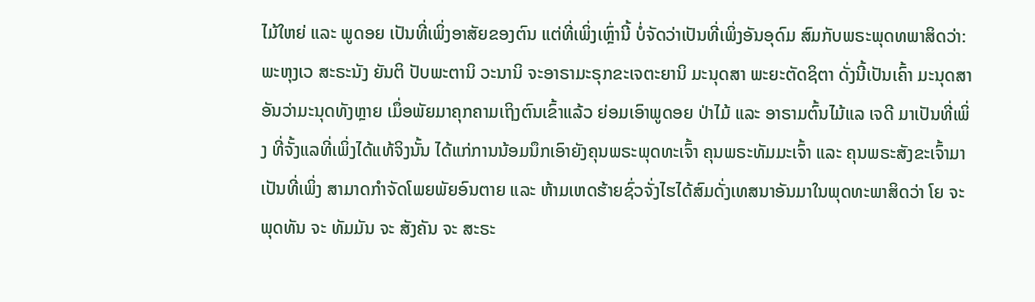ໄມ້ໃຫຍ່ ແລະ ພູດອຍ ເປັນທີ່ເພິ່ງອາສັຍຂອງຕົນ ແຕ່ທີ່ເພິ່ງເຫຼົ່ານີ້ ບໍ່ຈັດວ່າເປັນທີ່ເພິ່ງອັນອຸດົມ ສົມກັບພຣະພຸດທພາສິດວ່າ:
ພະຫຸງເວ ສະຣະນັງ ຍັນຕິ ປັບພະຕານິ ວະນານິ ຈະອາຣາມະຣຸກຂະເຈຕະຍານິ ມະນຸດສາ ພະຍະຕັດຊິຕາ ດັ່ງນີ້ເປັນເຄົ້າ ມະນຸດສາ ອັນວ່າມະນຸດທັງຫຼາຍ ເມຶ່ອພັຍມາຄຸກຄາມເຖິງຕົນເຂົ້າແລ້ວ ຍ່ອມເອົາພູດອຍ ປ່າໄມ້ ແລະ ອາຣາມຕົ້ນໄມ້ແລ ເຈດີ ມາເປັນທີ່ເພິ່ງ ທີ່ຈັ້ງແລທີ່ເພິ່ງໄດ້ແທ້ຈິງນັ້ນ ໄດ້ແກ່ການນ້ອມນຶກເອົາຍັງຄຸນພຣະພຸດທະເຈົ້າ ຄຸນພຣະທັມມະເຈົ້າ ແລະ ຄຸນພຣະສັງຂະເຈົ້າມາເປັນທີ່ເພິ່ງ ສາມາດກໍາຈັດໂພຍພັຍອົນຕາຍ ແລະ ຫ້າມເຫດຮ້າຍຊົ່ວຈັ່ງໄຮໄດ້ສົມດັ່ງເທສນາອັນມາໃນພຸດທະພາສິດວ່າ ໂຍ ຈະ ພຸດທັນ ຈະ ທັມມັນ ຈະ ສັງຄັນ ຈະ ສະຣະ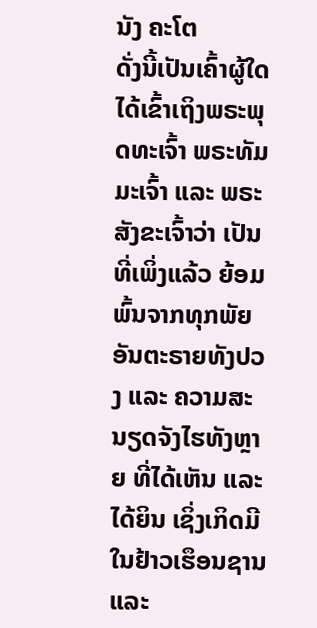ນັງ ຄະໂຕ
ດັ່ງນີ້ເປັນເຄົ້າຜູ້ໃດໄດ້ເຂົ້າເຖິງພຣະພຸດທະເຈົ້າ ພຣະທັມມະເຈົ້າ ແລະ ພຣະສັງຂະເຈົ້າວ່າ ເປັນທີ່ເພິ່ງແລ້ວ ຍ້ອມພົ້ນຈາກທຸກພັຍອັນຕະຣາຍທັງປວງ ແລະ ຄວາມສະນຽດຈັງໄຮທັງຫຼາຍ ທີ່ໄດ້ເຫັນ ແລະ ໄດ້ຍິນ ເຊິ່ງເກິດມີໃນຢ້າວເຮຶອນຊານ ແລະ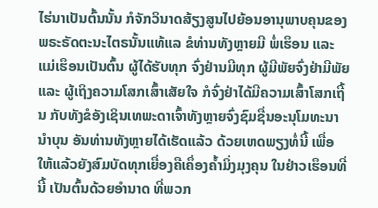ໄຮ່ນາເປັນຕົ້ນນັ້ນ ກໍຈັກວິນາດສ້ຽງສູນໄປຍ້ອນອານຸພາບຄຸນຂອງ ພຣະຣັດຕະນະໄຕຣນັ້ນແທ້ແລ ຂໍທ່ານທັງຫຼາຍມີ ພໍ່ເຮຶອນ ແລະ ແມ່ເຮຶອນເປັນຕົ້ນ ຜູ້ໄດ້ຮັບທຸກ ຈົ່ງຢ່ານມີທຸກ ຜູ້ມີພັຍຈົ່ງຢ່າມີພັຍ ແລະ ຜູ້ເຖິງຄວາມໂສກເສົ້າເສັຍໃຈ ກໍຈົ່ງຢ່າໄດ້ມີຄວາມເສົ້າໂສກເຖີ້ນ ກັບທັງຂໍອັງເຊິນເທພະດາເຈົ້າທັງຫຼາຍຈົ່ງຊົມຊື່ນອະນຸໂມທະນານໍາບຸນ ອັນທ່ານທັງຫຼາຍໄດ້ເຮັດແລ້ວ ດ້ວຍເຫດພຽງທໍ່ນີ້ ເພື່ອໃຫ້ແລ້ວຍັງສົມບັດທຸກເຍື່ອງຄືເຄຶ່ອງຄໍ້າມິ່ງມຸງຄຸນ ໃນຢ່າວເຮຶອນທີ່ນີ້ ເປັນຕົ້ນດ້ວຍອໍານາດ ທີ່ພວກ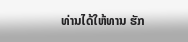ທ່ານໄດ້ໃຫ້ທານ ຮັກ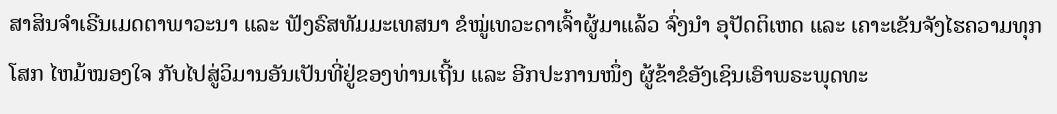ສາສິນຈໍາເຣີນເມດຕາພາວະນາ ແລະ ຟັງຣົສທັມມະເທສນາ ຂໍໝູ່ເທວະດາເຈົ້າຜູ້ມາແລ້ວ ຈົ່ງນໍາ ອຸປັດຕິເຫດ ແລະ ເຄາະເຂັນຈັງໄຮຄວາມທຸກໂສກ ໄຫມ້ໝອງໃຈ ກັບໄປສູ່ວິມານອັນເປັນທີ່ຢູ່ຂອງທ່ານເຖີ້ນ ແລະ ອີກປະການໜຶ່ງ ຜູ້ຂ້າຂໍອັງເຊິນເອົາພຣະພຸດທະ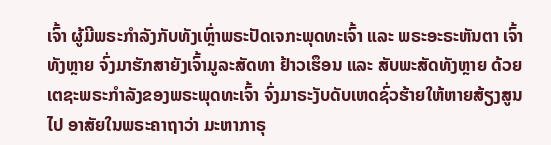ເຈົ້າ ຜູ້ມີພຣະກໍາລັງກັບທັງເຫຼົ່າພຣະປັດເຈກະພຸດທະເຈົ້າ ແລະ ພຣະອະຣະຫັນຕາ ເຈົ້າທັງຫຼາຍ ຈົ່ງມາຮັກສາຍັງເຈົ້າມູລະສັດທາ ຢ້າວເຮຶອນ ແລະ ສັບພະສັດທັງຫຼາຍ ດ້ວຍເຕຊະພຣະກໍາລັງຂອງພຣະພຸດທະເຈົ້າ ຈົ່ງມາຣະງັບດັບເຫດຊົ່ວຮ້າຍໃຫ້ຫາຍສ້ຽງສູນໄປ ອາສັຍໃນພຣະຄາຖາວ່າ ມະຫາກາຣຸ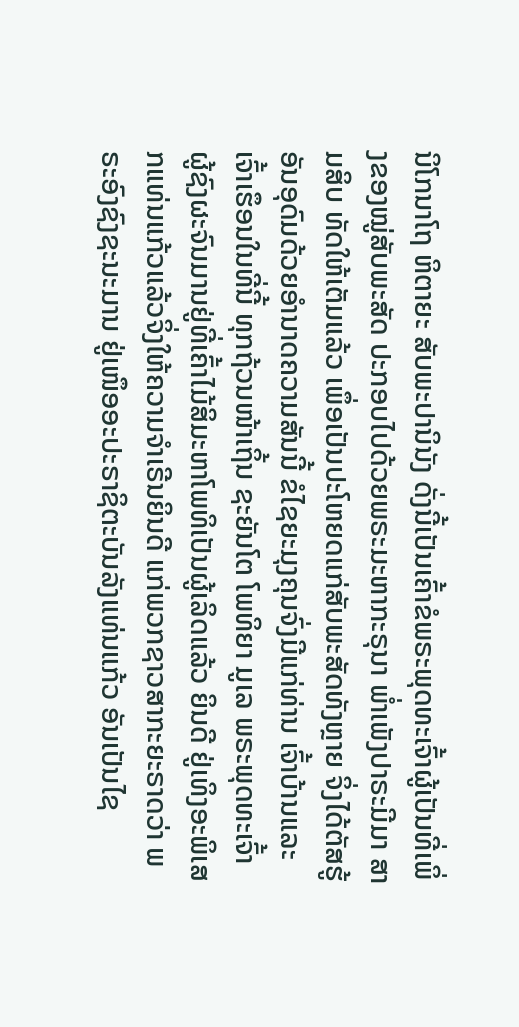ນິໂກນາໂຖ ຫິຕາຍະ ສັບພະປານິນັງ ດັ່ງນີ້ເປັນເຄົ້າຂໍພຣະພຸດທະເຈົ້າຜູ້ເປັນທີ່ເພິ່ງຂອງໝູ່ສັບພະສັດ ປະກອບໄປດ້ວຍພຣະມະຫາກະຣຸນາ ພໍ່າເພັງປາຣະມີມາ ສາມສິບ ທັດໃຫ້ເຕັມແລ້ວ ເພຶ່ອເປັນປະໂຫຍດແກ່ສັບພະສັດທັງຫຼາຍ ຈິ່ງໄດ້ຕັສຮູ້ອັນອຸດົມດ້ວຍອໍານາດຄວາມສັນນີ້ ຂໍໄຊຍະມຸງຄຸນຈົ່ງມີແກ່ທ່ານ ເຈົ້າບ້ານແລະເຈົ້າເຮຶອນໃນທີ່ນີ້ ທຸກຖ້ວນໜ້າເຖິ້ນ ຊະຍັນໂຕ ໂພທິຍາ ມູເລ ພຣະພຸດທະເຈົ້າ ຜູ້ຊົງຜະຈົນມານຢູ່ທີ່ເຄົ້າໄມ້ສິມະຫາໂພທິເປັນຜູ້ເລິດແລ້ວ ຍິນດີ ຢູ່ເທິງອະພິເສກແທ່ນແກ້ວແລ້ວຈິ່ງໃຫ້ຄວາມຈໍາເຣີນຍິນດີ ແກ່ພວກຊາວສາກະຍະຣາດວ່າ ພຣະອົງຊົງຊະນະມານ ຢູ່ເໜຶອອະປະຣາຊິຕະບັນລັງແທ່ນແກ້ວ ອັນເປັນໄຊ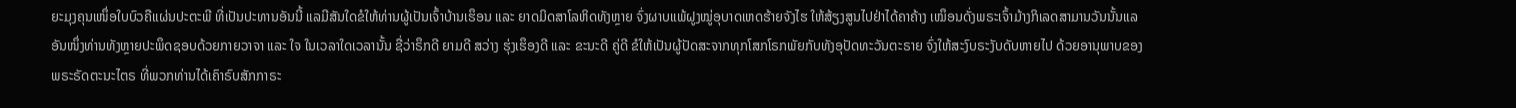ຍະມຸງຄຸນເໜຶ່ອໃບບົວຄືແຜ່ນປະຕະພີ ທີ່ເປັນປະທານອັນນີ້ ແລມີສັນໃດຂໍໃຫ້ທ່ານຜູ້ເປັນເຈົ້າບ້ານເຮຶອນ ແລະ ຍາດມິດສາໂລຫິດທັງຫຼາຍ ຈົ່ງຜາບແພ້ຝູງໝູ່ອຸບາດເຫດຮ້າຍຈັງໄຮ ໃຫ້ສ້ຽງສູນໄປຢ່າໄດ້ຄາຄ້າງ ເໝຶອນດັ່ງພຣະເຈົ້າມ້າງກິເລດສາມານວັນນັ້ນແລ ອັນໜຶ່ງທ່ານທັງຫຼາຍປະພຶດຊອບດ້ວຍກາຍວາຈາ ແລະ ໃຈ ໃນເວລາໃດເວລານັ້ນ ຊື່ວ່າຣຶກດີ ຍາມດີ ສວ່າງ ຮຸ່ງເຮຶອງດີ ແລະ ຂະນະດີ ຄູ່ດີ ຂໍໃຫ້ເປັນຜູ້ປັດສະຈາກທຸກໂສກໂຣກພັຍກັບທັງອຸປັດທະວັນຕະຣາຍ ຈົ່ງໃຫ້ສະງົບຣະງັບດັບຫາຍໄປ ດ້ວຍອານຸພາບຂອງພຣະຣັດຕະນະໄຕຣ ທີ່ພວກທ່ານໄດ້ເຄົາຣົບສັກກາຣະ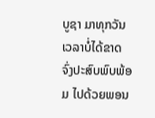ບູຊາ ມາທຸກວັນເວລາບໍ່ໄດ້ຂາດ ຈົ່ງປະສົບພົບພ້ອມ ໄປດ້ວຍພອນ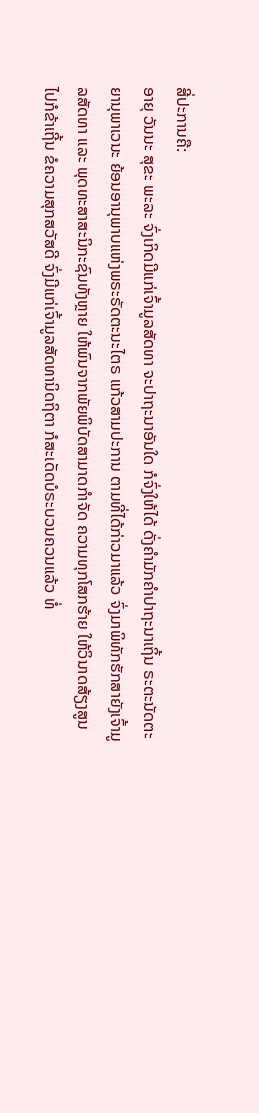ສີ່ປະການຄື:
ອາຍຸ ວັນນະ ສຸຂະ ພະລະ ຈົ່ງເກິດມີແກ່ເຈົ້າມູລສັດທາ ຈະປາຖະນາອັນໃດ ກໍຈົ່ງໃຫ້ໄດ້ ດັ່ງຄໍາມັກຄໍາປາຖະນາເຖິ້ນ ຣະຕະນັດຕະຍານຸພາເວນະ ຍ້ອນອານຸພາບແຫ່ງພຣະຣັດຕະນະໄຕຣ ແກ້ວສາມປະການ ຕາມທີ່ໄດ້ກ່າວມາແລ້ວ ຈົ່ງມາພິທັກຮັກສາຍັງເຈົ້າມູລສັດທາ ແລະ ພຸດທະສາສະນິກະຊົນທັງຫຼາຍ ໃຫ້ພົນຈາກພັຍພິບັດສາມາດກໍາຈັດ ຄວາມທຸກໂສກຮ້າຍ ໃຫ້ວິນາດສ້ຽງສູນໄປກໍຂ້າເຖີ້ນ ຂໍຄວາມສຸກສວັສດີ ຈົ່ງມີແກ່ເຈົ້າມູລສັດທານິດຖິຕາ ກໍສະເດັດບໍຣະບວນຄວນແລ້ວ ທໍ່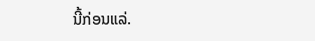ນີ້ກ່ອນແລ່.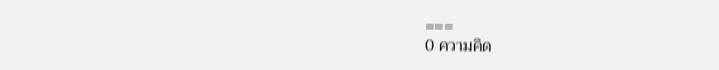===
0 ความคิด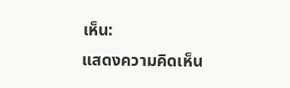เห็น:
แสดงความคิดเห็น